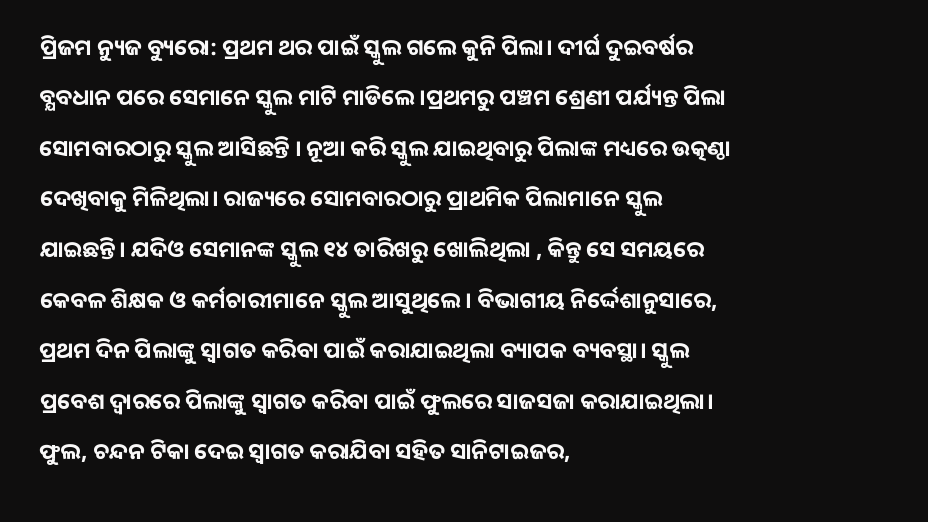ପ୍ରିଜମ ନ୍ୟୁଜ ବ୍ୟୁରୋ: ପ୍ରଥମ ଥର ପାଇଁ ସ୍କୁଲ ଗଲେ କୁନି ପିଲା। ଦୀର୍ଘ ଦୁଇବର୍ଷର ବ୍ଯବଧାନ ପରେ ସେମାନେ ସ୍କୁଲ ମାଟି ମାଡିଲେ।ପ୍ରଥମରୁ ପଞ୍ଚମ ଶ୍ରେଣୀ ପର୍ଯ୍ୟନ୍ତ ପିଲା ସୋମବାରଠାରୁ ସ୍କୁଲ ଆସିଛନ୍ତି । ନୂଆ କରି ସ୍କୁଲ ଯାଇଥିବାରୁ ପିଲାଙ୍କ ମଧ୍ୟରେ ଉତ୍କଣ୍ଠା ଦେଖିବାକୁ ମିଳିଥିଲା। ରାଜ୍ୟରେ ସୋମବାରଠାରୁ ପ୍ରାଥମିକ ପିଲାମାନେ ସ୍କୁଲ ଯାଇଛନ୍ତି। ଯଦିଓ ସେମାନଙ୍କ ସ୍କୁଲ ୧୪ ତାରିଖରୁ ଖୋଲିଥିଲା , କିନ୍ତୁ ସେ ସମୟରେ କେବଳ ଶିକ୍ଷକ ଓ କର୍ମଚାରୀମାନେ ସ୍କୁଲ ଆସୁଥିଲେ। ବିଭାଗୀୟ ନିର୍ଦ୍ଦେଶାନୁସାରେ, ପ୍ରଥମ ଦିନ ପିଲାଙ୍କୁ ସ୍ବାଗତ କରିବା ପାଇଁ କରାଯାଇଥିଲା ବ୍ୟାପକ ବ୍ୟବସ୍ଥା। ସ୍କୁଲ ପ୍ରବେଶ ଦ୍ୱାରରେ ପିଲାଙ୍କୁ ସ୍ବାଗତ କରିବା ପାଇଁ ଫୁଲରେ ସାଜସଜା କରାଯାଇଥିଲା। ଫୁଲ, ଚନ୍ଦନ ଟିକା ଦେଇ ସ୍ବାଗତ କରାଯିବା ସହିତ ସାନିଟାଇଜର,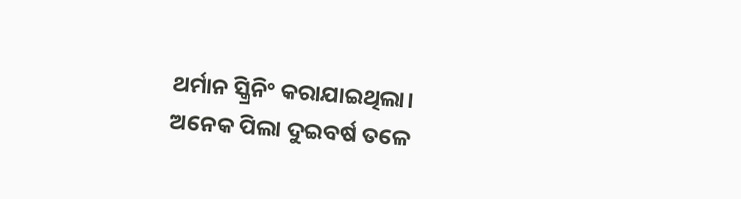ଥର୍ମାନ ସ୍କ୍ରିନିଂ କରାଯାଇଥିଲା। ଅନେକ ପିଲା ଦୁଇବର୍ଷ ତଳେ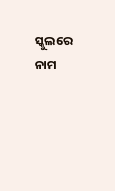ସ୍କୁଲରେ ନାମ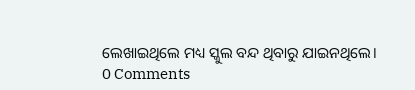ଲେଖାଇଥିଲେ ମଧ୍ୟ ସ୍କୁଲ ବନ୍ଦ ଥିବାରୁ ଯାଇନଥିଲେ।
0 Comments